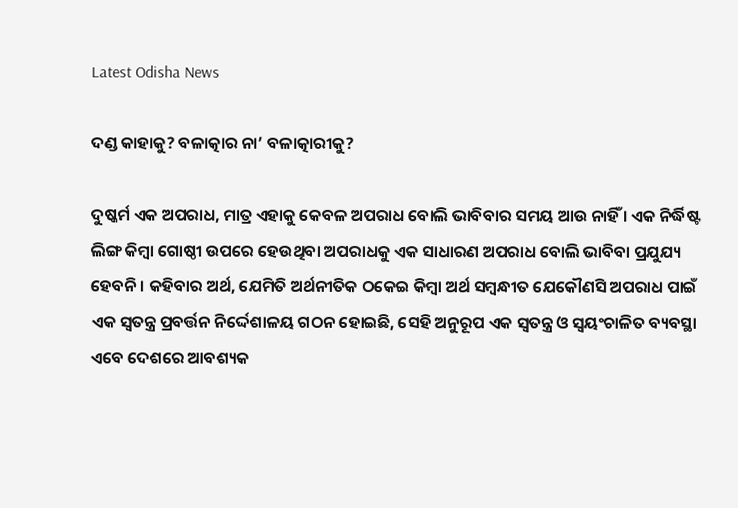Latest Odisha News

ଦଣ୍ଡ କାହାକୁ? ବଳାତ୍କାର ନା’ ବଳାତ୍କାରୀକୁ?

ଦୁଷ୍କର୍ମ ଏକ ଅପରାଧ, ମାତ୍ର ଏହାକୁ କେବଳ ଅପରାଧ ବୋଲି ଭାବିବାର ସମୟ ଆଉ ନାହିଁ । ଏକ ନିର୍ଦ୍ଧିଷ୍ଟ ଲିଙ୍ଗ କିମ୍ବା ଗୋଷ୍ଠୀ ଉପରେ ହେଉଥିବା ଅପରାଧକୁ ଏକ ସାଧାରଣ ଅପରାଧ ବୋଲି ଭାବିବା ପ୍ରଯୁଯ୍ୟ ହେବନି । କହିବାର ଅର୍ଥ, ଯେମିତି ଅର୍ଥନୀତିକ ଠକେଇ କିମ୍ବା ଅର୍ଥ ସମ୍ବନ୍ଧୀତ ଯେକୌଣସି ଅପରାଧ ପାଇଁ ଏକ ସ୍ୱତନ୍ତ୍ର ପ୍ରବର୍ତ୍ତନ ନିର୍ଦ୍ଦେଶାଳୟ ଗଠନ ହୋଇଛି, ସେହି ଅନୁରୂପ ଏକ ସ୍ୱତନ୍ତ୍ର ଓ ସ୍ୱୟଂଚାଳିତ ବ୍ୟବସ୍ଥା ଏବେ ଦେଶରେ ଆବଶ୍ୟକ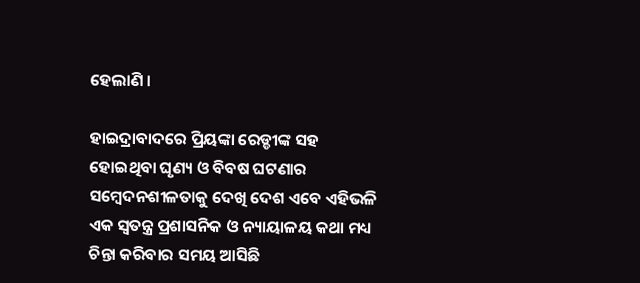ହେଲାଣି ।

ହାଇଦ୍ରାବାଦରେ ପ୍ରିୟଙ୍କା ରେଡ୍ଡୀଙ୍କ ସହ ହୋଇଥିବା ଘୃଣ୍ୟ ଓ ବିବଷ ଘଟଣାର ସମ୍ବେଦନଶୀଳତାକୁ ଦେଖି ଦେଶ ଏବେ ଏହିଭଳି ଏକ ସ୍ୱତନ୍ତ୍ର ପ୍ରଶାସନିକ ଓ ନ୍ୟାୟାଳୟ କଥା ମଧ୍ୟ ଚିନ୍ତା କରିବାର ସମୟ ଆସିଛି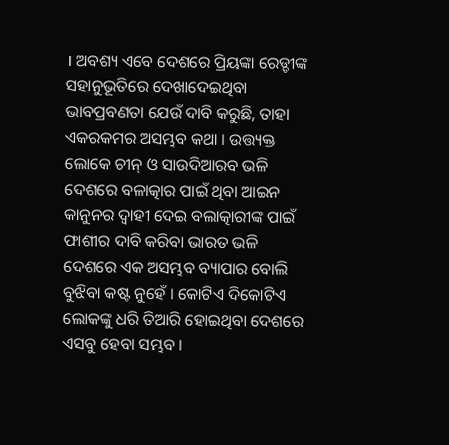। ଅବଶ୍ୟ ଏବେ ଦେଶରେ ପ୍ରିୟଙ୍କା ରେଡ୍ଡୀଙ୍କ ସହାନୁଭୂତିରେ ଦେଖାଦେଇଥିବା ଭାବପ୍ରବଣତା ଯେଉଁ ଦାବି କରୁଛି, ତାହା ଏକରକମର ଅସମ୍ଭବ କଥା । ଉତ୍ତ୍ୟକ୍ତ ଲୋକେ ଚୀନ୍ ଓ ସାଉଦିଆରବ ଭଳି ଦେଶରେ ବଳାତ୍କାର ପାଇଁ ଥିବା ଆଇନ କାନୁନର ଦ୍ୱାହୀ ଦେଇ ବଲାତ୍କାରୀଙ୍କ ପାଇଁ ଫାଶୀର ଦାବି କରିବା ଭାରତ ଭଳି ଦେଶରେ ଏକ ଅସମ୍ଭବ ବ୍ୟାପାର ବୋଲି ବୁଝିବା କଷ୍ଟ ନୁହେଁ । କୋଟିଏ ଦିକୋଟିଏ ଲୋକଙ୍କୁ ଧରି ତିଆରି ହୋଇଥିବା ଦେଶରେ ଏସବୁ ହେବା ସମ୍ଭବ ।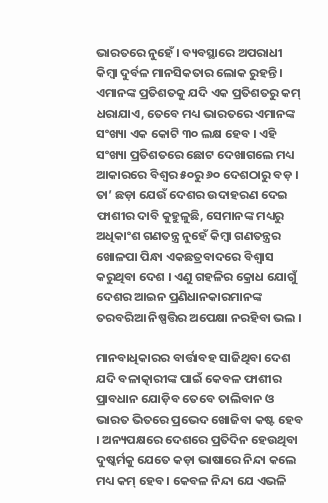ଭାରତରେ ନୁହେଁ । ବ୍ୟବସ୍ଥାରେ ଅପରାଧୀ କିମ୍ବା ଦୁର୍ବଳ ମାନସିକତାର ଲୋକ ରୁହନ୍ତି । ଏମାନଙ୍କ ପ୍ରତିଶତକୁ ଯଦି ଏକ ପ୍ରତିଶତରୁ କମ୍ ଧରାଯାଏ, ତେବେ ମଧ୍ୟ ଭାରତରେ ଏମାନଙ୍କ ସଂଖ୍ୟା ଏକ କୋଟି ୩୦ ଲକ୍ଷ ହେବ । ଏହି ସଂଖ୍ୟା ପ୍ରତିଶତରେ ଛୋଟ ଦେଖାଗଲେ ମଧ୍ୟ ଆକାରରେ ବିଶ୍ୱର ୫୦ରୁ ୬୦ ଦେଶଠାରୁ ବଡ଼ । ତା’ ଛଡ଼ା ଯେଉଁ ଦେଶର ଉଦାହରଣ ଦେଇ ଫାଶୀର ଦାବି କୁହୁଳୁଛି, ସେମାନଙ୍କ ମଧ୍ୟରୁ ଅଧିକାଂଶ ଗଣତନ୍ତ୍ର ନୁହେଁ କିମ୍ବା ଗଣତନ୍ତ୍ରର ଖୋଳପା ପିନ୍ଧା ଏକଛତ୍ରବାଦରେ ବିଶ୍ୱାସ କରୁଥିବା ଦେଶ । ଏଣୁ ଗହଳିର କ୍ରୋଧ ଯୋଗୁଁ ଦେଶର ଆଇନ ପ୍ରଣିଧାନକାରମାନଙ୍କ ତରବରିଆ ନିଷ୍ପତ୍ତିର ଅପେକ୍ଷା ନରହିବା ଭଲ ।

ମାନବାଧିକାରର ବାର୍ତ୍ତାବହ ସାଜିଥିବା ଦେଶ ଯଦି ବଳାତ୍କାରୀଙ୍କ ପାଇଁ କେବଳ ଫାଶୀର ପ୍ରାବଧାନ ଯୋଡ଼ିବ ତେବେ ତାଲିବାନ ଓ ଭାରତ ଭିତରେ ପ୍ରଭେଦ ଖୋଜିବା କଷ୍ଟ ହେବ । ଅନ୍ୟପକ୍ଷରେ ଦେଶରେ ପ୍ରତିଦିନ ହେଉଥିବା ଦୁଷ୍କର୍ମକୁ ଯେତେ କଡ଼ା ଭାଷାରେ ନିନ୍ଦା କଲେ ମଧ୍ୟ କମ୍ ହେବ । କେବଳ ନିନ୍ଦା ଯେ ଏଭଳି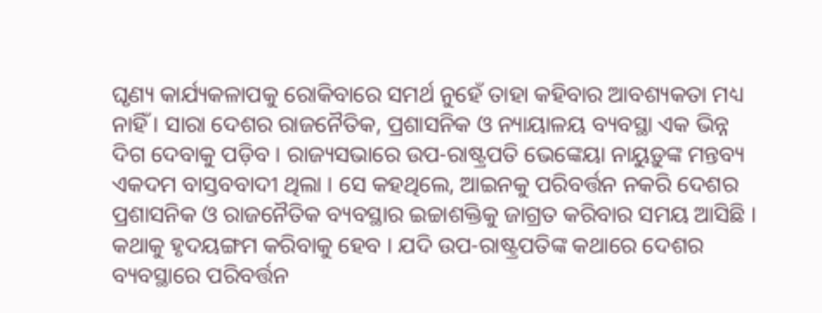ଘୃଣ୍ୟ କାର୍ଯ୍ୟକଳାପକୁ ରୋକିବାରେ ସମର୍ଥ ନୁହେଁ ତାହା କହିବାର ଆବଶ୍ୟକତା ମଧ୍ୟ ନାହିଁ । ସାରା ଦେଶର ରାଜନୈତିକ, ପ୍ରଶାସନିକ ଓ ନ୍ୟାୟାଳୟ ବ୍ୟବସ୍ଥା ଏକ ଭିନ୍ନ ଦିଗ ଦେବାକୁ ପଡ଼ିବ । ରାଜ୍ୟସଭାରେ ଉପ-ରାଷ୍ଟ୍ରପତି ଭେଙ୍କେୟା ନାୟୁଡ଼ୁଙ୍କ ମନ୍ତବ୍ୟ ଏକଦମ ବାସ୍ତବବାଦୀ ଥିଲା । ସେ କହଥିଲେ, ଆଇନକୁ ପରିବର୍ତ୍ତନ ନକରି ଦେଶର ପ୍ରଶାସନିକ ଓ ରାଜନୈତିକ ବ୍ୟବସ୍ଥାର ଇଚ୍ଚାଶକ୍ତିକୁ ଜାଗ୍ରତ କରିବାର ସମୟ ଆସିଛି । କଥାକୁ ହୃଦୟଙ୍ଗମ କରିବାକୁ ହେବ । ଯଦି ଉପ-ରାଷ୍ଟ୍ରପତିଙ୍କ କଥାରେ ଦେଶର ବ୍ୟବସ୍ଥାରେ ପରିବର୍ତ୍ତନ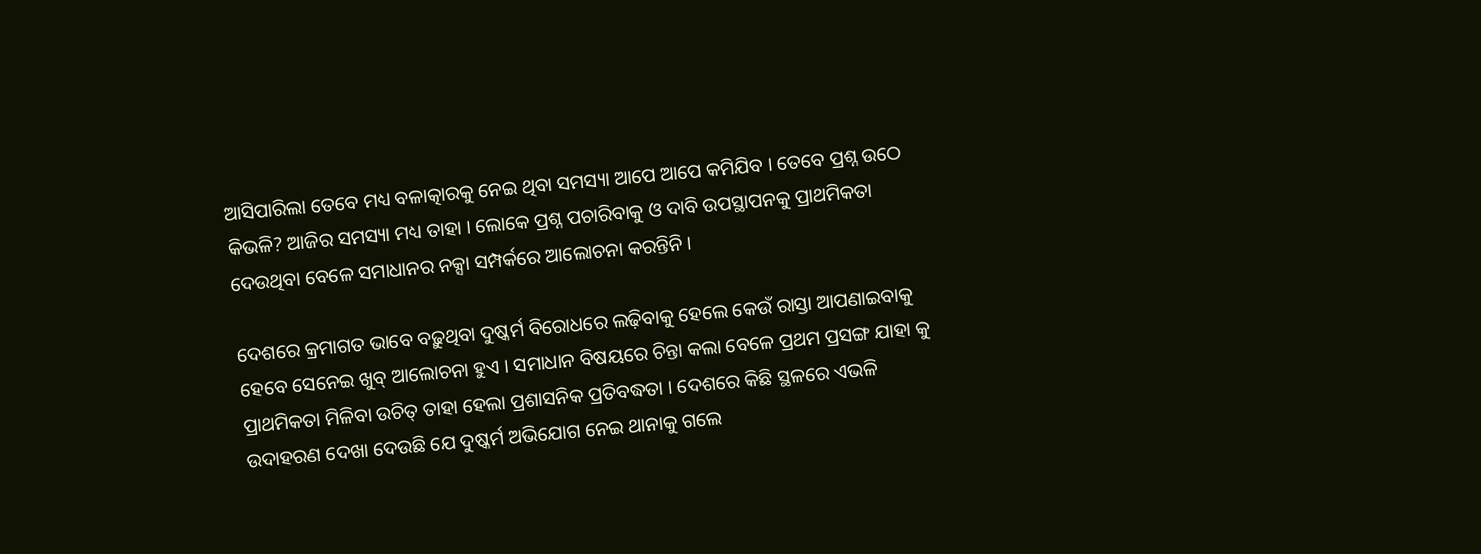ଆସିପାରିଲା ତେବେ ମଧ୍ୟ ବଳାତ୍କାରକୁ ନେଇ ଥିବା ସମସ୍ୟା ଆପେ ଆପେ କମିଯିବ । ତେବେ ପ୍ରଶ୍ନ ଉଠେ କିଭଳି? ଆଜିର ସମସ୍ୟା ମଧ୍ୟ ତାହା । ଲୋକେ ପ୍ରଶ୍ନ ପଚାରିବାକୁ ଓ ଦାବି ଉପସ୍ଥାପନକୁ ପ୍ରାଥମିକତା ଦେଉଥିବା ବେଳେ ସମାଧାନର ନକ୍ସା ସମ୍ପର୍କରେ ଆଲୋଚନା କରନ୍ତିନି ।

ଦେଶରେ କ୍ରମାଗତ ଭାବେ ବଢ଼ୁଥିବା ଦୁଷ୍କର୍ମ ବିରୋଧରେ ଲଢ଼ିବାକୁ ହେଲେ କେଉଁ ରାସ୍ତା ଆପଣାଇବାକୁ ହେବେ ସେନେଇ ଖୁବ୍ ଆଲୋଚନା ହୁଏ । ସମାଧାନ ବିଷୟରେ ଚିନ୍ତା କଲା ବେଳେ ପ୍ରଥମ ପ୍ରସଙ୍ଗ ଯାହା କୁ ପ୍ରାଥମିକତା ମିଳିବା ଉଚିତ୍ ତାହା ହେଲା ପ୍ରଶାସନିକ ପ୍ରତିବଦ୍ଧତା । ଦେଶରେ କିଛି ସ୍ଥଳରେ ଏଭଳି ଉଦାହରଣ ଦେଖା ଦେଉଛି ଯେ ଦୁଷ୍କର୍ମ ଅଭିଯୋଗ ନେଇ ଥାନାକୁ ଗଲେ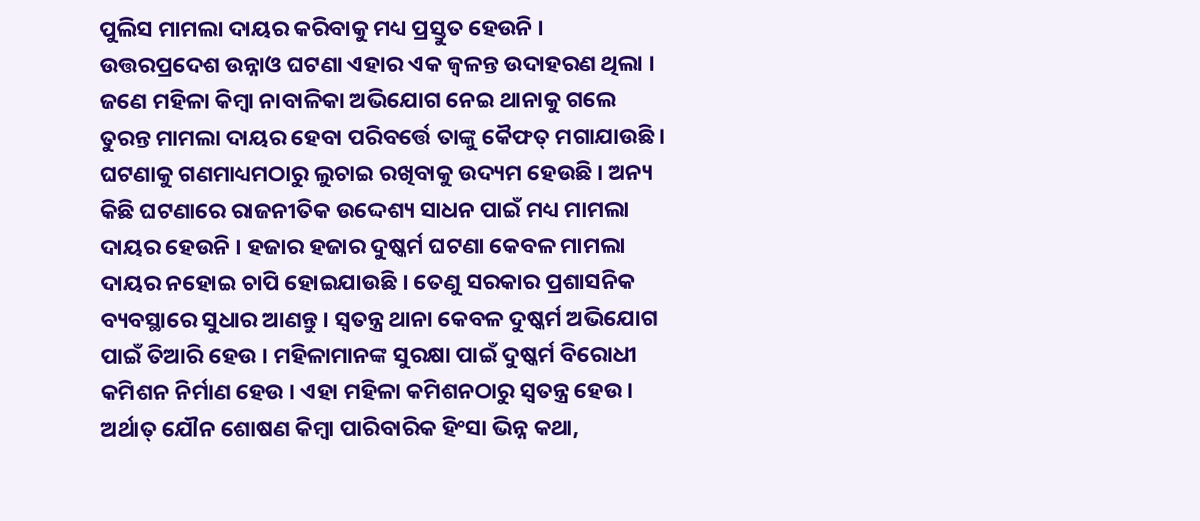ପୁଲିସ ମାମଲା ଦାୟର କରିବାକୁ ମଧ୍ୟ ପ୍ରସ୍ତୁତ ହେଉନି । ଉତ୍ତରପ୍ରଦେଶ ଉନ୍ନାଓ ଘଟଣା ଏହାର ଏକ ଜ୍ୱଳନ୍ତ ଉଦାହରଣ ଥିଲା । ଜଣେ ମହିଳା କିମ୍ବା ନାବାଳିକା ଅଭିଯୋଗ ନେଇ ଥାନାକୁ ଗଲେ ତୁରନ୍ତ ମାମଲା ଦାୟର ହେବା ପରିବର୍ତ୍ତେ ତାଙ୍କୁ କୈଫତ୍ ମଗାଯାଉଛି । ଘଟଣାକୁ ଗଣମାଧ୍ୟମଠାରୁ ଲୁଚାଇ ରଖିବାକୁ ଉଦ୍ୟମ ହେଉଛି । ଅନ୍ୟ କିଛି ଘଟଣାରେ ରାଜନୀତିକ ଉଦ୍ଦେଶ୍ୟ ସାଧନ ପାଇଁ ମଧ୍ୟ ମାମଲା ଦାୟର ହେଉନି । ହଜାର ହଜାର ଦୁଷ୍କର୍ମ ଘଟଣା କେବଳ ମାମଲା ଦାୟର ନହୋଇ ଚାପି ହୋଇଯାଉଛି । ତେଣୁ ସରକାର ପ୍ରଶାସନିକ ବ୍ୟବସ୍ଥାରେ ସୁଧାର ଆଣନ୍ତୁ । ସ୍ୱତନ୍ତ୍ର ଥାନା କେବଳ ଦୁଷ୍କର୍ମ ଅଭିଯୋଗ ପାଇଁ ତିଆରି ହେଉ । ମହିଳାମାନଙ୍କ ସୁରକ୍ଷା ପାଇଁ ଦୁଷ୍କର୍ମ ବିରୋଧୀ କମିଶନ ନିର୍ମାଣ ହେଉ । ଏହା ମହିଳା କମିଶନଠାରୁ ସ୍ୱତନ୍ତ୍ର ହେଉ । ଅର୍ଥାତ୍ ଯୌନ ଶୋଷଣ କିମ୍ବା ପାରିବାରିକ ହିଂସା ଭିନ୍ନ କଥା,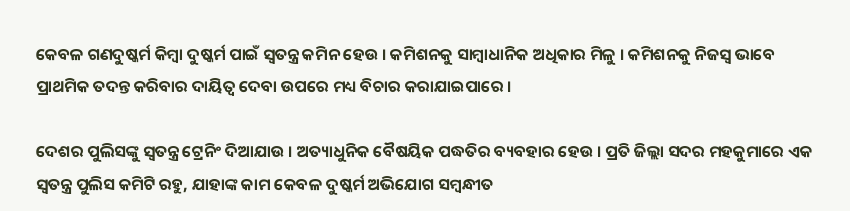କେବଳ ଗଣଦୁଷ୍କର୍ମ କିମ୍ବା ଦୁଷ୍କର୍ମ ପାଇଁ ସ୍ୱତନ୍ତ୍ର କମିନ ହେଉ । କମିଶନକୁ ସାମ୍ବାଧାନିକ ଅଧିକାର ମିଳୁ । କମିଶନକୁ ନିଜସ୍ୱ ଭାବେ ପ୍ରାଥମିକ ତଦନ୍ତ କରିବାର ଦାୟିତ୍ୱ ଦେବା ଉପରେ ମଧ୍ୟ ବିଚାର କରାଯାଇପାରେ ।

ଦେଶର ପୁଲିସଙ୍କୁ ସ୍ୱତନ୍ତ୍ର ଟ୍ରେନିଂ ଦିଆଯାଉ । ଅତ୍ୟାଧୁନିକ ବୈଷୟିକ ପଦ୍ଧତିର ବ୍ୟବହାର ହେଉ । ପ୍ରତି ଜିଲ୍ଲା ସଦର ମହକୁମାରେ ଏକ ସ୍ୱତନ୍ତ୍ର ପୁଲିସ କମିଟି ରହୁ, ଯାହାଙ୍କ କାମ କେବଳ ଦୁଷ୍କର୍ମ ଅଭିଯୋଗ ସମ୍ବନ୍ଧୀତ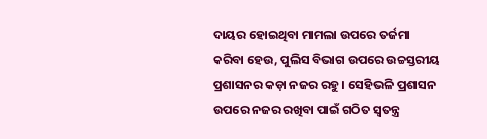ଦାୟର ହୋଇଥିବା ମାମଲା ଉପରେ ତର୍ଜମା କରିବା ହେଉ, ପୁଲିସ ବିଭାଗ ଉପରେ ଉଚ୍ଚସ୍ତରୀୟ ପ୍ରଶାସନର କଡ଼ା ନଜର ରହୁ । ସେହିଭଳି ପ୍ରଶାସନ ଉପରେ ନଜର ରଖିବା ପାଇଁ ଗଠିତ ସ୍ୱତନ୍ତ୍ର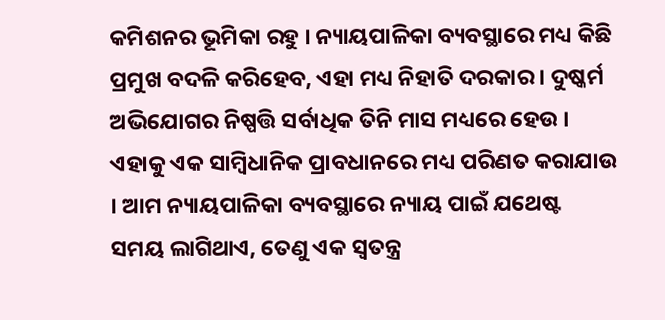କମିଶନର ଭୂମିକା ରହୁ । ନ୍ୟାୟପାଳିକା ବ୍ୟବସ୍ଥାରେ ମଧ୍ୟ କିଛି ପ୍ରମୁଖ ବଦଳି କରିହେବ, ଏହା ମଧ୍ୟ ନିହାତି ଦରକାର । ଦୁଷ୍କର୍ମ ଅଭିଯୋଗର ନିଷ୍ପତ୍ତି ସର୍ବାଧିକ ତିନି ମାସ ମଧ୍ୟରେ ହେଉ । ଏହାକୁ ଏକ ସାମ୍ବିଧାନିକ ପ୍ରାବଧାନରେ ମଧ୍ୟ ପରିଣତ କରାଯାଉ । ଆମ ନ୍ୟାୟପାଳିକା ବ୍ୟବସ୍ଥାରେ ନ୍ୟାୟ ପାଇଁ ଯଥେଷ୍ଟ ସମୟ ଲାଗିଥାଏ, ତେଣୁ ଏକ ସ୍ୱତନ୍ତ୍ର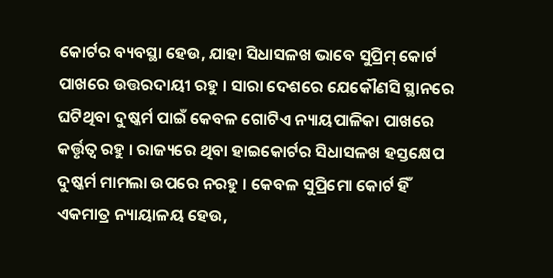କୋର୍ଟର ବ୍ୟବସ୍ଥା ହେଉ, ଯାହା ସିଧାସଳଖ ଭାବେ ସୁପ୍ରିମ୍ କୋର୍ଟ ପାଖରେ ଉତ୍ତରଦାୟୀ ରହୁ । ସାରା ଦେଶରେ ଯେକୌଣସି ସ୍ଥାନରେ ଘଟିଥିବା ଦୁଷ୍କର୍ମ ପାଇଁ କେବଳ ଗୋଟିଏ ନ୍ୟାୟପାଳିକା ପାଖରେ କର୍ତ୍ତୃତ୍ୱ ରହୁ । ରାଜ୍ୟରେ ଥିବା ହାଇକୋର୍ଟର ସିଧାସଳଖ ହସ୍ତକ୍ଷେପ ଦୁଷ୍କର୍ମ ମାମଲା ଉପରେ ନରହୁ । କେବଳ ସୁପ୍ରିମୋ କୋର୍ଟ ହିଁ ଏକମାତ୍ର ନ୍ୟାୟାଳୟ ହେଉ,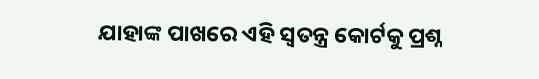ଯାହାଙ୍କ ପାଖରେ ଏହି ସ୍ୱତନ୍ତ୍ର କୋର୍ଟକୁ ପ୍ରଶ୍ନ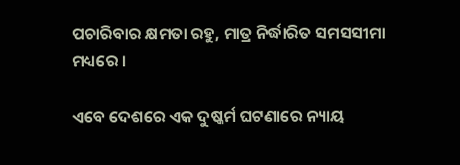ପଚାରିବାର କ୍ଷମତା ରହୁ, ମାତ୍ର ନିର୍ଦ୍ଧାରିତ ସମସସୀମା ମଧ୍ୟରେ ।

ଏବେ ଦେଶରେ ଏକ ଦୁଷ୍କର୍ମ ଘଟଣାରେ ନ୍ୟାୟ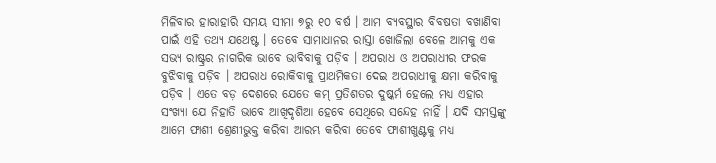ମିଳିବାର ହାରାହାରି ସମୟ ସୀମା ୭ରୁ ୧୦ ବର୍ଷ । ଆମ ବ୍ୟବସ୍ଥାର ବିବଷତା ବଖାଣିବା ପାଇଁ ଏହି ତଥ୍ୟ ଯଥେଷ୍ଟ । ତେବେ ସାମାଧାନର ରାସ୍ତା ଖୋଜିଲା ବେଳେ ଆମକୁ ଏକ ସଭ୍ୟ ରାଷ୍ଟ୍ରର ନାଗରିକ ଭାବେ ଭାବିବାକୁ ପଡ଼ିବ । ଅପରାଧ ଓ ଅପରାଧୀର ଫରକ ବୁଝିବାକୁ ପଡ଼ିବ । ଅପରାଧ ରୋକିବାକୁ ପ୍ରାଥମିକତା ଦେଇ ଅପରାଧୀକୁ କ୍ଷମା କରିବାକୁ ପଡ଼ିବ । ଏତେ ବଡ଼ ଦେଶରେ ଯେତେ କମ୍ ପ୍ରତିଶତର ଦୁଷ୍କର୍ମ ହେଲେ ମଧ୍ୟ ଏହାର ସଂଖ୍ୟା ଯେ ନିହାତି ଭାବେ ଆଖିଦୃଶିଆ ହେବେ ସେଥିରେ ସନ୍ଦେହ ନାହିଁ । ଯଦି ସମସ୍ତଙ୍କୁ ଆମେ ଫାଶୀ ଶ୍ରେଣୀଭୁକ୍ତ କରିବା ଆରମ୍ଭ କରିବା ତେବେ ଫାଶୀଖୁଣ୍ଟକୁ ମଧ୍ୟ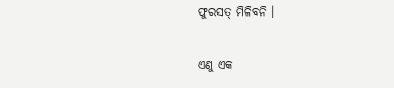ଫୁରସତ୍ ମିଳିବନି ।

ଏଣୁ ଏକ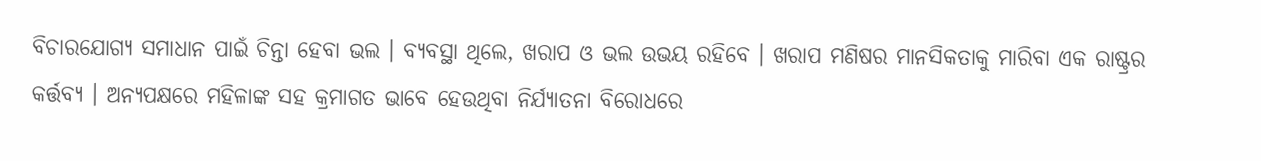ବିଚାରଯୋଗ୍ୟ ସମାଧାନ ପାଇଁ ଚିନ୍ତା ହେବା ଭଲ । ବ୍ୟବସ୍ଥା ଥିଲେ, ଖରାପ ଓ ଭଲ ଉଭୟ ରହିବେ । ଖରାପ ମଣିଷର ମାନସିକତାକୁ ମାରିବା ଏକ ରାଷ୍ଟ୍ରର କର୍ତ୍ତବ୍ୟ । ଅନ୍ୟପକ୍ଷରେ ମହିଳାଙ୍କ ସହ କ୍ରମାଗତ ଭାବେ ହେଉଥିବା ନିର୍ଯ୍ୟାତନା ବିରୋଧରେ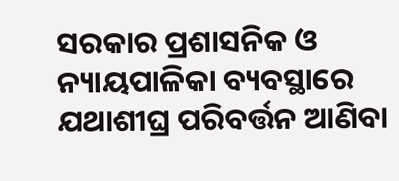ସରକାର ପ୍ରଶାସନିକ ଓ ନ୍ୟାୟପାଳିକା ବ୍ୟବସ୍ଥାରେ ଯଥାଶୀଘ୍ର ପରିବର୍ତ୍ତନ ଆଣିବା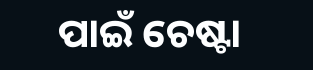ପାଇଁ ଚେଷ୍ଟା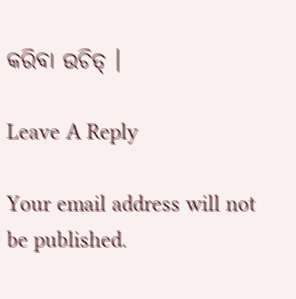କରିବା ଉଚିତ୍ ।

Leave A Reply

Your email address will not be published.